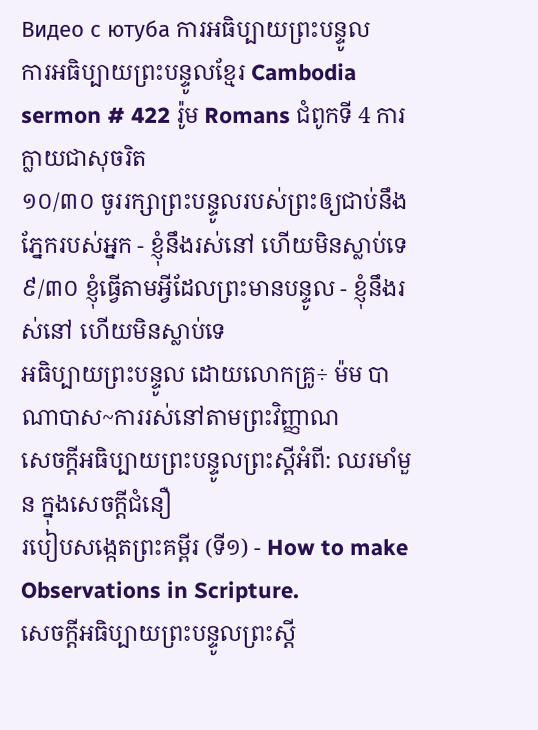Видео с ютуба ការអធិប្បាយព្រះបន្ទូល
ការអធិប្បាយព្រះបន្ទូលខ្មែរ Cambodia sermon # 422 រ៉ូម Romans ជំពូកទី 4 ការក្លាយជាសុចរិត
១០/៣០ ចូររក្សាព្រះបន្ទូលរបស់ព្រះឲ្យជាប់នឹងភ្នែករបស់អ្នក - ខ្ញុំនឹងរស់នៅ ហើយមិនស្លាប់ទេ
៩/៣០ ខ្ញុំធ្វើតាមអ្វីដែលព្រះមានបន្ទូល - ខ្ញុំនឹងរស់នៅ ហើយមិនស្លាប់ទេ
អធិប្បាយព្រះបន្ទូល ដោយលោកគ្រូ÷ ម៉ម បាណាបាស~ការរស់នៅតាមព្រះវិញ្ញាណ
សេចក្តីអធិប្បាយព្រះបន្ទូលព្រះស្តីអំពី: ឈរមាំមួន ក្នុងសេចក្តីជំនឿ
របៀបសង្កេតព្រះគម្ពីរ (ទី១) - How to make Observations in Scripture.
សេចក្តីអធិប្បាយព្រះបន្ទូលព្រះស្តី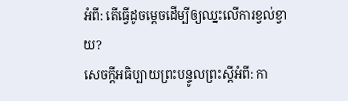អំពី: តើធ្វើដូចម្តេចដើម្បីឲ្យឈ្នះលើការខ្វល់ខ្វាយ?
សេចក្តីអធិប្បាយព្រះបន្ទូលព្រះស្តីអំពី: កា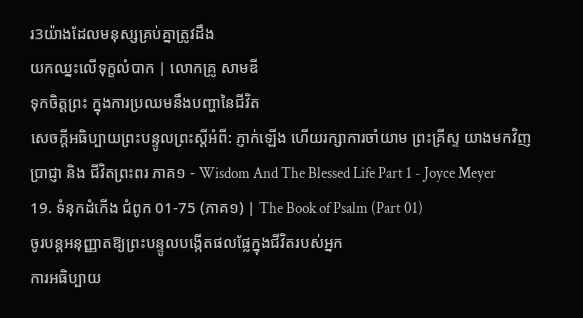រ3យ៉ាងដែលមនុស្សគ្រប់គ្នាត្រូវដឹង
យកឈ្នះលើទុក្ខលំបាក | លោកគ្រូ សាមឌី
ទុកចិត្តព្រះ ក្នុងការប្រឈមនឹងបញ្ហានៃជីវិត
សេចក្តីអធិប្បាយព្រះបន្ទូលព្រះស្តីអំពី: ភ្ញាក់ឡើង ហើយរក្សាការចាំយាម ព្រះគ្រីស្ទ យាងមកវិញ
ប្រាជ្ញា និង ជីវិតព្រះពរ ភាគ១ - Wisdom And The Blessed Life Part 1 - Joyce Meyer
19. ទំនុកដំកើង ជំពូក 01-75 (ភាគ១) | The Book of Psalm (Part 01)
ចូរបន្តអនុញ្ញាតឱ្យព្រះបន្ទូលបង្កើតផលផ្លែក្នុងជីវិតរបស់អ្នក
ការអធិប្បាយ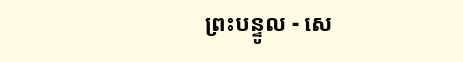ព្រះបន្ទូល - សេ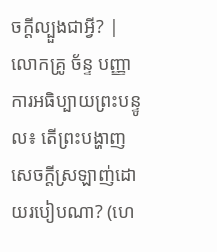ចក្ដីល្បួងជាអ្វី? | លោកគ្រូ ច័ន្ទ បញ្ញា
ការអធិប្បាយព្រះបន្ទូល៖ តេីព្រះបង្ហាញសេចក្តីស្រឡាញ់ដោយរបៀបណា? (ហេ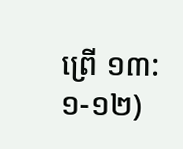ព្រេី ១៣:១-១២)